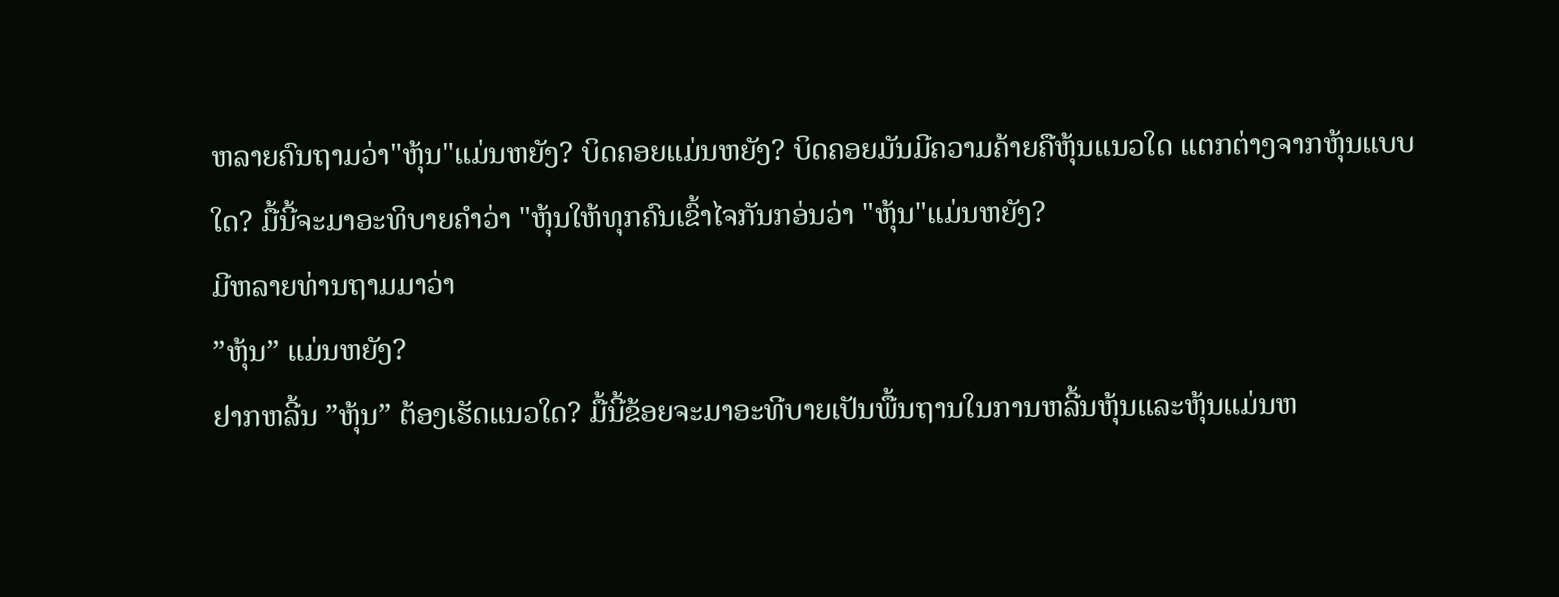ຫລາຍຄົນຖາມວ່າ"ຫຸ້ນ"ແມ່ນຫຍັງ? ບິດຄອຍແມ່ນຫຍັງ? ບິດຄອຍມັນມີຄວາມຄ້າຍຄືຫຸ້ນແນວໃດ ແຕກຕ່າງຈາກຫຸ້ນແບບໃດ? ມື້ນີ້ຈະມາອະທິບາຍຄຳວ່າ "ຫຸ້ນໃຫ້ທຸກຄົນເຂົ້າໄຈກັນກອ່ນວ່າ "ຫຸ້ນ"ແມ່ນຫຍັງ?
ມີຫລາຍທ່ານຖາມມາວ່າ
”ຫຸ້ນ” ແມ່ນຫຍັງ?
ຢາກຫລີ້ນ ”ຫຸ້ນ” ຕ້ອງເຮັດແນວໃດ? ມື້ນີ້ຂ້ອຍຈະມາອະທີບາຍເປັນພື້ນຖານໃນການຫລີ້ນຫຸ້ນແລະຫຸ້ນແມ່ນຫ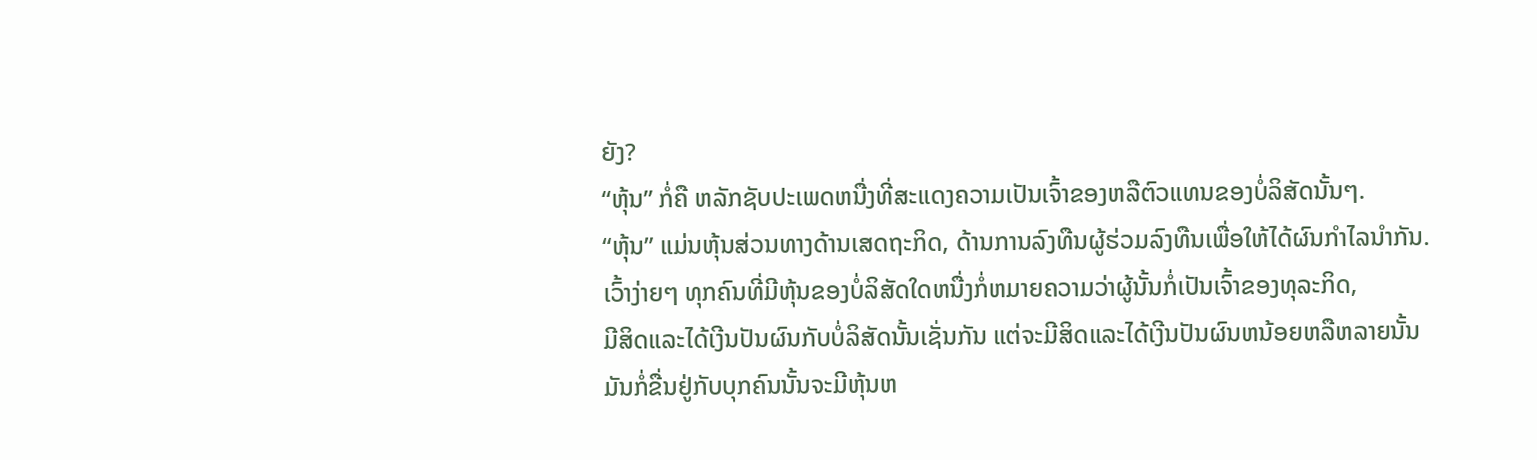ຍັງ?
“ຫຸ້ນ” ກໍ່ຄື ຫລັກຊັບປະເພດຫນື່ງທີ່ສະແດງຄວາມເປັນເຈົ້າຂອງຫລືຕົວແທນຂອງບໍ່ລິສັດນັ້ນໆ.
“ຫຸ້ນ” ແມ່ນຫຸ້ນສ່ວນທາງດ້ານເສດຖະກິດ, ດ້ານການລົງທືນຜູ້ຮ່ວມລົງທືນເພື່ອໃຫ້ໄດ້ຜົນກຳໄລນຳກັນ.
ເວົ້າງ່າຍໆ ທຸກຄົນທີ່ມີຫຸ້ນຂອງບໍ່ລິສັດໃດຫນື່ງກໍ່ຫມາຍຄວາມວ່າຜູ້ນັ້ນກໍ່ເປັນເຈົ້າຂອງທຸລະກິດ,
ມີສິດແລະໄດ້ເງີນປັນຜົນກັບບໍ່ລິສັດນັ້ນເຊັ່ນກັນ ແຕ່ຈະມີສິດແລະໄດ້ເງີນປັນຜົນຫນ້ອຍຫລືຫລາຍນັ້ນ
ມັນກໍ່ຂື່ນຢູ່ກັບບຸກຄົນນັ້ນຈະມີຫຸ້ນຫ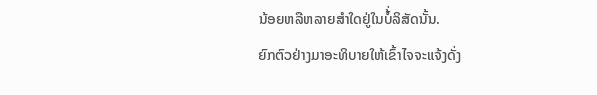ນ້ອຍຫລືຫລາຍສຳໃດຢູ່ໃນບໍ້່ລິສັດນັ້ນ.
ຍົກຕົວຢ່າງມາອະທິບາຍໃຫ້ເຂົ້າໄຈຈະແຈ້ງດັ່ງ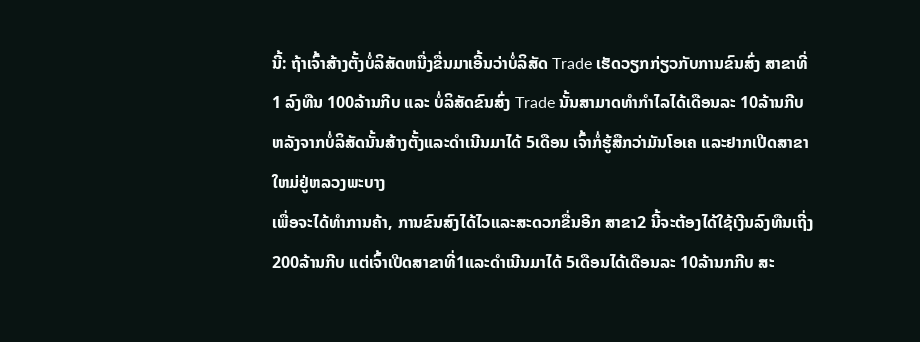ນີ້: ຖ້າເຈົ້າສ້າງຕັ້ງບໍ່ລິສັດຫນື່ງຂື່ນມາເອີ້ນວ່າບໍ່ລິສັດ Trade ເຮັດວຽກກ່ຽວກັບການຂົນສົ່ງ ສາຂາທີ່1 ລົງທືນ 100ລ້ານກີບ ແລະ ບໍ່ລິສັດຂົນສົ່ງ Trade ນັ້ນສາມາດທຳກຳໄລໄດ້ເດືອນລະ 10ລ້ານກີບ ຫລັງຈາກບໍ່ລິສັດນັ້ນສ້າງຕັ້ງແລະດຳເນີນມາໄດ້ 5ເດືອນ ເຈົ້າກໍ່ຮູ້ສືກວ່າມັນໂອເຄ ແລະຢາກເປີດສາຂາໃຫມ່ຢູ່ຫລວງພະບາງ
ເພື່ອຈະໄດ້ທຳການຄ້າ, ການຂົນສົງໄດ້ໄວແລະສະດວກຂື່ນອີກ ສາຂາ2 ນີ້ຈະຕ້ອງໄດ້ໃຊ້ເງີນລົງທືນເຖີ່ງ200ລ້ານກີບ ແຕ່ເຈົ້າເປີດສາຂາທີ່1ແລະດຳເນີນມາໄດ້ 5ເດືອນໄດ້ເດືອນລະ 10ລ້ານກກີບ ສະ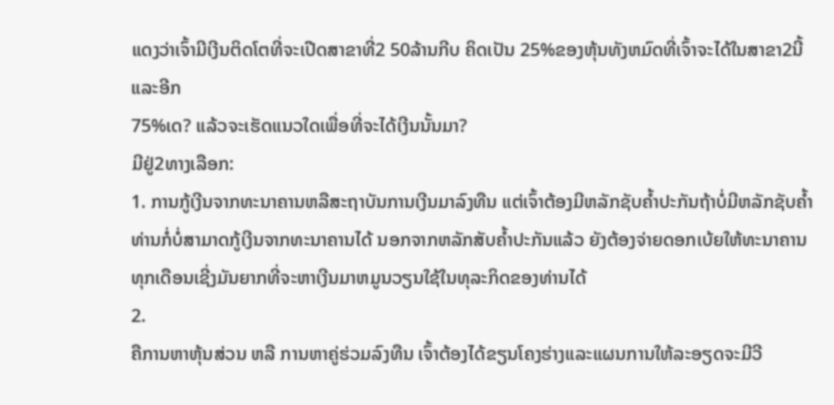ແດງວ່າເຈົ້າມີເງີນຕິດໂຕທີ່ຈະເປີດສາຂາທີ່2 50ລ້ານກີບ ຄິດເປັນ 25%ຂອງຫຸ້ນທັງຫມົດທີ່ເຈົ້າຈະໄດ້ໃນສາຂາ2ນີ້ ແລະອີກ
75%ເດ? ແລ້ວຈະເຮັດແນວໃດເພື່ອທີ່ຈະໄດ້ເງີນນັ້ນມາ?
ມີຢູ່2ທາງເລືອກ:
1. ການກູ້ເງີນຈາກທະນາຄານຫລືສະຖາບັນການເງີນມາລົງທືນ ແຕ່ເຈົ້າຕ້ອງມີຫລັກຊັບຄໍ້າປະກັນຖ້າບໍ່ມີຫລັກຊັບຄ້ຳ
ທ່ານກໍ່ບໍ່ສາມາດກູ້ເງີນຈາກທະນາຄານໄດ້ ນອກຈາກຫລັກສັບຄໍ້າປະກັນແລ້ວ ຍັງຕ້ອງຈ່າຍດອກເບ້ຍໃຫ້ທະນາຄານ
ທຸກເດືອນເຊີ່ງມັນຍາກທີ່ຈະຫາເງີນມາຫມູນວຽນໃຊ້ໃນທຸລະກິດຂອງທ່ານໄດ້
2.
ຄືການຫາຫຸ້ນສ່ວນ ຫລື ການຫາຄູ່ຮ່ວມລົງທືນ ເຈົ້າຕ້ອງໄດ້ຂຽນໂຄງຮ່າງແລະແຜນການໃຫ້ລະອຽດຈະມີວີ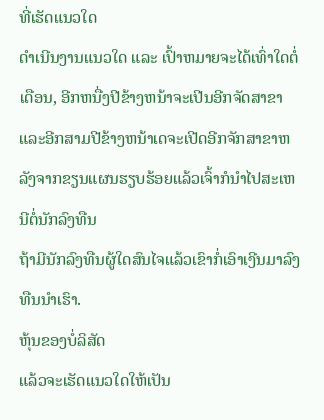ທີ່ເຮັດແນວໃດ
ດຳເນີນງານແນວໃດ ແລະ ເປົ້າຫມາຍຈະໄດ້ເທົ່າໃດຕໍ່ເດືອນ, ອີກຫນື່ງປີຂ້າງຫນ້າຈະເປີນອີກຈັດສາຂາແລະອີກສາມປີຂ້າງຫນ້າເດຈະເປີດອີກຈັກສາຂາຫລັງຈາກຂຽນແຜນຮຽບຮ້ອຍແລ້ວເຈົ້າກໍນຳໄປສະເຫນີຕໍ່ນັກລົງທືນ
ຖ້າມີນັກລົງທືນຜູ້ໃດສົນໄຈແລ້ວເຂົາກໍ່ເອົາເງີນມາລົງທືນນຳເຮົາ.
ຫຸ້ນຂອງບໍ່ລິສັດ
ແລ້ວຈະເຮັດແນວໃດໃຫ້ເປັນ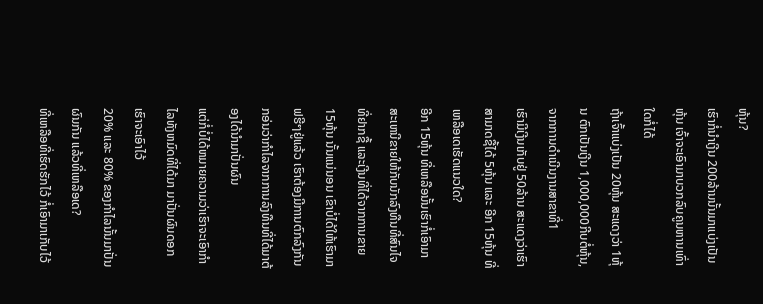ຫຸ້ນ?
ເຮົາກໍ່ນຳເງີນ 200ລ້ານນັ້ນມາແບ່ງເປັນຫຸ້ນ ເຈົ້າຈະເອົາມາບວກລົບຄູນຫານເທົ່າໃດກໍ່ໄດ້
ຖ້າເຈົ້າແບ່ງເປັນ 20ຫຸ້ນ ສະແດງວ່າ 1ຫຸ້ນ ຕົກເປັນເງີນ 1,000,000ກີບຕໍ່ຫຸ້ນ, ຈາກການດຳເນີນງານສາຂາທີ່1
ເຮົາມີເງີນເກັບຢູ່ 50ລ້ານ ສະແດງວ່າເຮົາສາມາດຊື້ໄດ້ 5ຫຸ້ນ ແລະ ອີກ 15ຫຸ້ນ ທີ່ເຫລືອເດເຮັດແນວໃດ?
ອີກ 15ຫຸ້ນ ທີ່ເຫລືອນັ້ນເຮົາກໍ່ເອົາມາສະເຫນີຂາຍໃຫ້ກັບນັກລົງທືນທີ່ສົນໄຈທີ່ຢາກຊື້ ແລະເງີນທີ່ໄດ້ຈາກການຂາຍ
15ຫຸ້ນ ນັ້ນແນ່ນອນ ເຂົາບໍ່ໄດ້ໃຫ້ເຮົາມາຟຮີໆຢູ່ແລ້ວ ເຮົາຕ້ອງມີການຕົກລົງກັນກອ່ນວ່າກຳໄລຈາກການລົງທືນທີ່ໄດ້ມາຕ້ອງໄດ້ນຳມາປັ່ນຜົນ
ແຕ່ກໍ່ບໍ່ໄດ້ຫມາຍຄວາມວ່າເຮົາຈະເອົາກຳໄລທັງຫມົດທີ່ໄດ້ມາ ມາປັ່ນຜົນດອກ ເຮົາຈະເອົາໄວ້
20% ແລະ 80% ຂອງກຳໄລນັ້ນມາປັ່ນຜົນກັນ ແລ້ວທີ່ເຫລືອເດ?
ທີ່ເຫລືອທີ່ເຮົດຮັກໄວ້ ກໍ່ເອົາມາເກັບໄວ້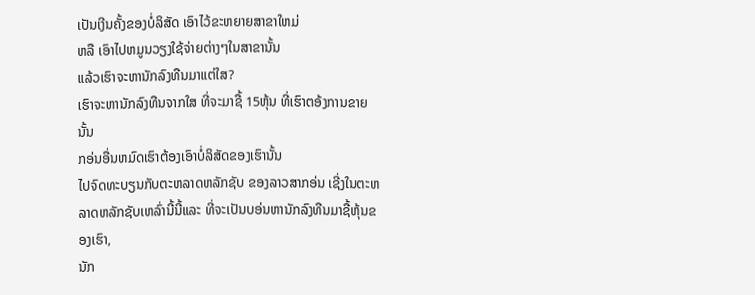ເປັນເງີນຄັ້ງຂອງບໍ່ລິສັດ ເອົາໄວ້ຂະຫຍາຍສາຂາໃຫມ່
ຫລື ເອົາໄປຫມູນວຽງໃຊ້ຈ່າຍຕ່າງໆໃນສາຂານັ້ນ
ແລ້ວເຮົາຈະຫານັກລົງທືນມາແຕ່ໃສ?
ເຮົາຈະຫານັກລົງທືນຈາກໃສ ທີ່ຈະມາຊື້ 15ຫຸ້ນ ທີ່ເຮົາຕອ້ງການຂາຍນັ້ນ
ກອ່ນອື່ນຫມົດເຮົາຕ້ອງເອົາບໍ່ລິສັດຂອງເຮົານັ້ນ
ໄປຈົດທະບຽນກັບຕະຫລາດຫລັກຊັບ ຂອງລາວສາກອ່ນ ເຊີ່ງໃນຕະຫລາດຫລັກຊັບເຫລົ່ານີ້ນີ້ແລະ ທີ່ຈະເປັນບອ່ນຫານັກລົງທືນມາຊື້ຫຸ້ນຂອງເຮົາ,
ນັກ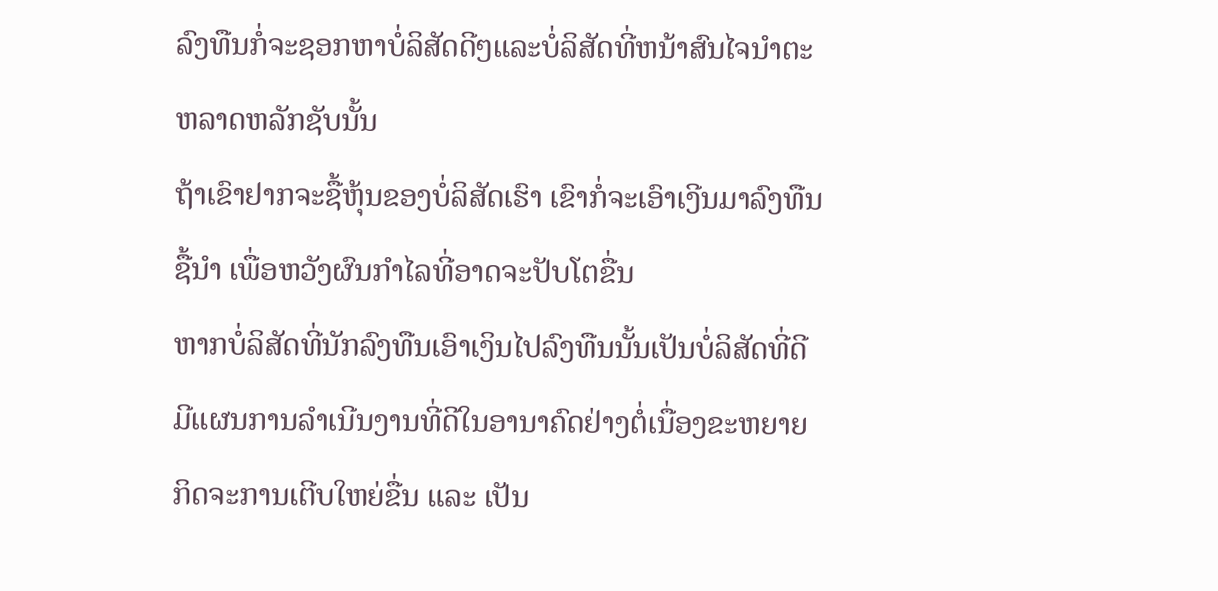ລົງທືນກໍ່ຈະຊອກຫາບໍ່ລິສັດດີໆແລະບໍ່ລິສັດທີ່ຫນ້າສົນໄຈນຳຕະຫລາດຫລັກຊັບນັ້ນ
ຖ້າເຂົາຢາກຈະຊື້ຫຸ້ນຂອງບໍ່ລິສັດເຮົາ ເຂົາກໍ່ຈະເອົາເງີນມາລົງທືນຊື້ນຳ ເພື່ອຫວັງຜົນກຳໄລທີ່ອາດຈະປັບໂຕຂື່ນ
ຫາກບໍ່ລິສັດທີ່ນັກລົງທືນເອົາເງິນໄປລົງທືນນັ້ນເປັນບໍ່ລິສັດທີ່ດີ
ມີແຜນການລຳເນີນງານທີ່ດີໃນອານາຄົດຢ່າງຕໍ່ເນື່ອງຂະຫຍາຍກິດຈະການເຕີບໃຫຍ່ຂື່ນ ແລະ ເປັນ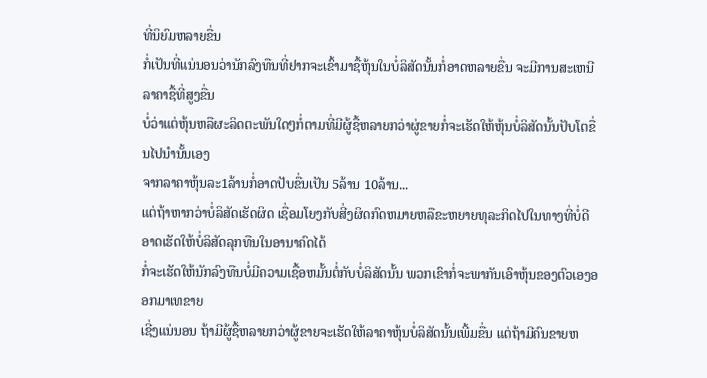ທີ່ນິຍົມຫລາຍຂື່ນ
ກໍ່ເປັນທີ່ແນ່ນອນວ່ານັກລົງທືນທີ່ຢາກຈະເຂົ້າມາຊື້ຫຸ້ນໃນບໍ່ລິສັດນັ້ນກໍ່ອາດຫລາຍຂື່ນ ຈະມີການສະເຫນີລາຄາຊື້ທີ່ສູງຂື່ນ
ບໍ່ວ່າແຕ່ຫຸ້ນຫລືຜະລິດຕະພັນໃດໆກໍ່ຕາມທີ່ມີຜູ້ຊື້ຫລາຍກວ່າຜູ່ຂາຍກໍ່ຈະເຮັດໃຫ້ຫຸ້ນບໍ່ລິສັດນັ້ນປັບໂຕຂື່ນໄປນຳນັ້ນເອງ
ຈາກລາຄາຫຸ້ນລະ1ລ້ານກໍ່ອາດປັບຂື່ນເປັນ 5ລ້ານ 10ລ້ານ...
ແຕ່ຖ້າຫາກວ່າບໍ່ລິສັດເຮັດຜິດ ເຊື່ອມໂຍງກັບສີ່ງຜິດກົດຫມາຍຫລືຂະຫຍາຍທຸລະກິດໄປໃນທາງທີ່ບໍ່ດີອາດເຮັດໃຫ້ບໍ່ລິສັດລຸກທືນໃນອານາຄົດໄດ້
ກໍ່ຈະເຮັດໃຫ້ນັກລົງທືນບໍ່ມີຄວາມເຊື້ອຫມັ້ນຕໍ່ກັບບໍ່ລິສັດນັ້ນ ພວກເຂົາກໍ່ຈະພາກັນເອົາຫຸ້ນຂອງຕົວເອງອອກມາເທຂາຍ
ເຊີ່ງແນ່ນອນ ຖ້າມີຜູ້ຊື້ຫລາຍກວ່າຜູ້ຂາຍຈະເຮັດໃຫ້ລາຄາຫຸ້ນບໍ່ລິສັດນັ້ນເພີ້ມຂື່ນ ແຕ່ຖ້າມີຄົນຂາຍຫ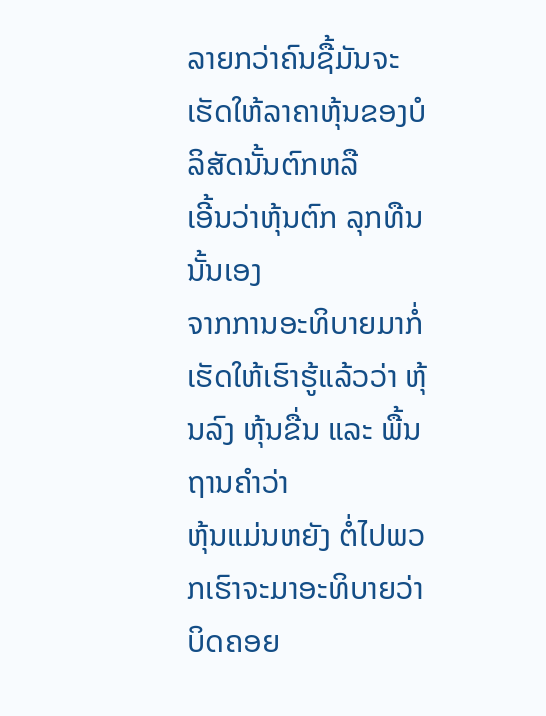ລາຍກວ່າຄົນຊື້ມັນຈະເຮັດໃຫ້ລາຄາຫຸ້ນຂອງບໍລິສັດນັ້ນຕົກຫລື
ເອີ້ນວ່າຫຸ້ນຕົກ ລຸກທືນນັ້ນເອງ
ຈາກການອະທິບາຍມາກໍ່ເຮັດໃຫ້ເຮົາຮູ້ແລ້ວວ່າ ຫຸ້ນລົງ ຫຸ້ນຂື່ນ ແລະ ພື້ນຖານຄຳວ່າ
ຫຸ້ນແມ່ນຫຍັງ ຕໍ່ໄປພວກເຮົາຈະມາອະທິບາຍວ່າ ບິດຄອຍ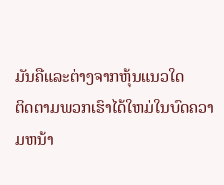ມັນຄືແລະຕ່າງຈາກຫຸ້ນແນວໃດ
ຕິດຕາມພວກເຮົາໄດ້ໃຫມ່ໃນບົດຄວາມຫນ້າ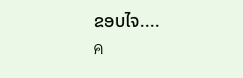ຂອບໄຈ....
ค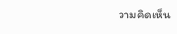วามคิดเห็น